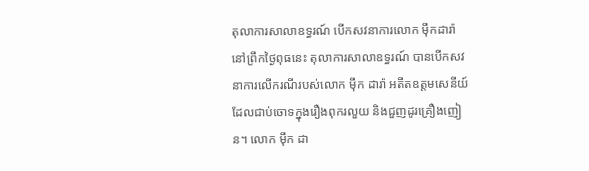តុលាការសាលាឧទ្ធរណ៍ បើកសវនាការលោក ម៉ឹកដារ៉ា
នៅព្រឹកថ្ងៃពុធនេះ តុលាការសាលាឧទ្ធរណ៍ បានបើកសវនាការលើករណីរបស់លោក ម៉ឹក ដារ៉ា អតីតឧត្តមសេនីយ៍ ដែលជាប់ចោទក្នុងរឿងពុករលួយ និងជួញដូរគ្រឿងញៀន។ លោក ម៉ឹក ដា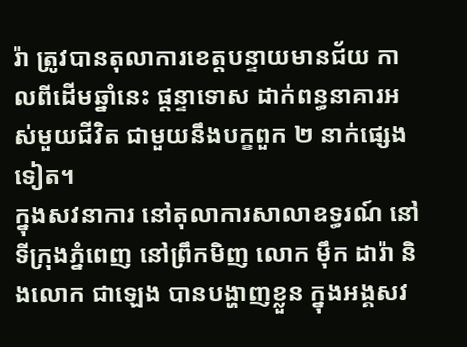រ៉ា ត្រូវបានតុលាការខេត្តបន្ទាយមានជ័យ កាលពីដើមឆ្នាំនេះ ផ្តន្ទាទោស ដាក់ពន្ធនាគារអស់មួយជីវិត ជាមួយនឹងបក្ខពួក ២ នាក់ផ្សេងទៀត។
ក្នុងសវនាការ នៅតុលាការសាលាឧទ្ធរណ៍ នៅទីក្រុងភ្នំពេញ នៅព្រឹកមិញ លោក ម៉ឹក ដារ៉ា និងលោក ជាឡេង បានបង្ហាញខ្លួន ក្នុងអង្គសវ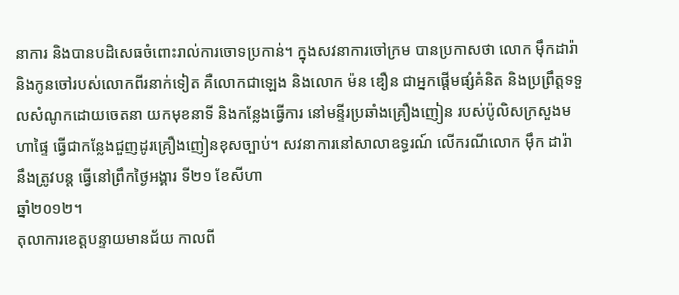នាការ និងបានបដិសេធចំពោះរាល់ការចោទប្រកាន់។ ក្នុងសវនាការចៅក្រម បានប្រកាសថា លោក ម៉ឹកដារ៉ា និងកូនចៅរបស់លោកពីរនាក់ទៀត គឺលោកជាឡេង និងលោក ម៉ន ឌឿន ជាអ្នកផ្តើមផ្សំគំនិត និងប្រព្រឹត្តទទួលសំណូកដោយចេតនា យកមុខនាទី និងកន្លែងធ្វើការ នៅមន្ទីរប្រឆាំងគ្រឿងញៀន របស់ប៉ូលិសក្រសួងមហាផ្ទៃ ធ្វើជាកន្លែងជួញដូរគ្រឿងញៀនខុសច្បាប់។ សវនាការនៅសាលាឧទ្ធរណ៍ លើករណីលោក ម៉ឹក ដារ៉ា នឹងត្រូវបន្ត ធ្វើនៅព្រឹកថ្ងៃអង្គារ ទី២១ ខែសីហា
ឆ្នាំ២០១២។
តុលាការខេត្តបន្ទាយមានជ័យ កាលពី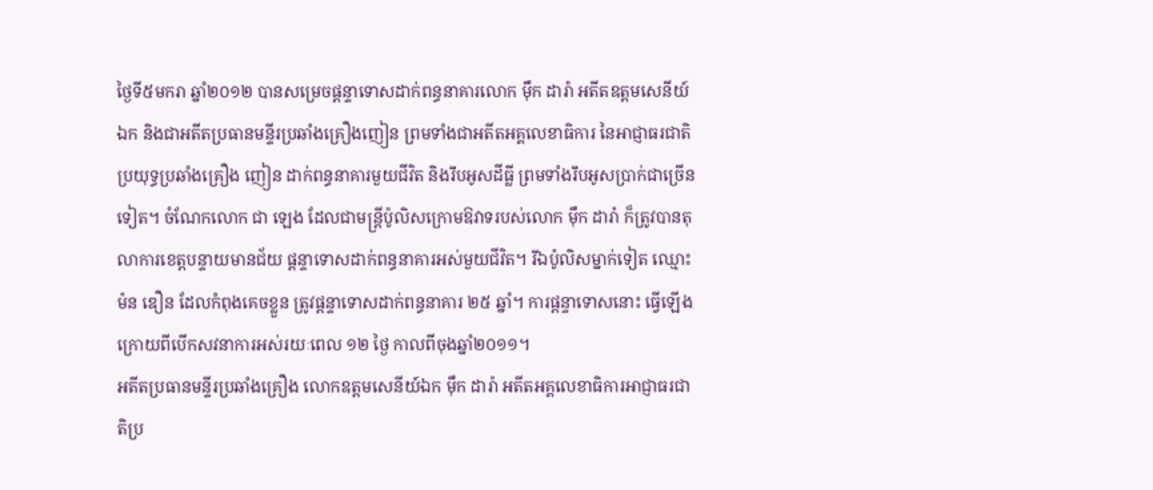ថ្ងៃទី៥មករា ឆ្នាំ២០១២ បានសម្រេចផ្តន្ទាទោសដាក់ពន្ធនាគារលោក ម៉ឹក ដារ៉ា អតីតឧត្តមសេនីយ៍ឯក និងជាអតីតប្រធានមន្ទីរប្រឆាំងគ្រឿងញៀន ព្រមទាំងជាអតីតអគ្គលេខាធិការ នៃអាជ្ញាធរជាតិប្រយុទ្ធប្រឆាំងគ្រឿង ញៀន ដាក់ពន្ធនាគារមួយជីវិត និងរឹបអូសដីធ្លី ព្រមទាំងរឹបអូសប្រាក់ជាច្រើនទៀត។ ចំណែកលោក ជា ឡេង ដែលជាមន្ត្រីប៉ូលិសក្រោមឱវាទរបស់លោក ម៉ឹក ដារ៉ា ក៏ត្រូវបានតុលាការខេត្តបន្ទាយមានជ័យ ផ្តន្ទាទោសដាក់ពន្ធនាគារអស់មួយជីវិត។ រីឯប៉ូលិសម្នាក់ទៀត ឈ្មោះ ម៉ន ឌឿន ដែលកំពុងគេចខ្លួន ត្រូវផ្តន្ទាទោសដាក់ពន្ធនាគារ ២៥ ឆ្នាំ។ ការផ្តន្ទាទោសនោះ ធ្វើឡើង ក្រោយពីបើកសវនាការអស់រយៈពេល ១២ ថ្ងៃ កាលពីចុងឆ្នាំ២០១១។
អតីតប្រធានមន្ទីរប្រឆាំងគ្រឿង លោកឧត្តមសេនីយ៍ឯក ម៉ឹក ដារ៉ា អតីតអគ្គលេខាធិការអាជ្ញាធរជាតិប្រ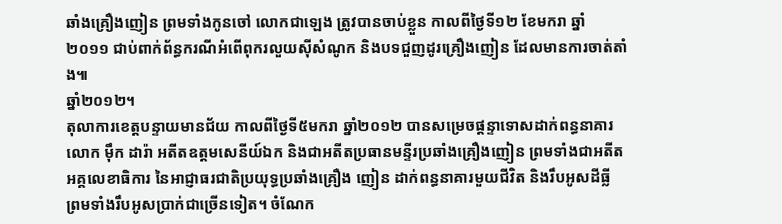ឆាំងគ្រឿងញៀន ព្រមទាំងកូនចៅ លោកជាឡេង ត្រូវបានចាប់ខ្លួន កាលពីថ្ងៃទី១២ ខែមករា ឆ្នាំ២០១១ ជាប់ពាក់ព័ន្ធករណីអំពើពុករលួយស៊ីសំណូក និងបទជួញដូរគ្រឿងញៀន ដែលមានការចាត់តាំង៕
ឆ្នាំ២០១២។
តុលាការខេត្តបន្ទាយមានជ័យ កាលពីថ្ងៃទី៥មករា ឆ្នាំ២០១២ បានសម្រេចផ្តន្ទាទោសដាក់ពន្ធនាគារលោក ម៉ឹក ដារ៉ា អតីតឧត្តមសេនីយ៍ឯក និងជាអតីតប្រធានមន្ទីរប្រឆាំងគ្រឿងញៀន ព្រមទាំងជាអតីតអគ្គលេខាធិការ នៃអាជ្ញាធរជាតិប្រយុទ្ធប្រឆាំងគ្រឿង ញៀន ដាក់ពន្ធនាគារមួយជីវិត និងរឹបអូសដីធ្លី ព្រមទាំងរឹបអូសប្រាក់ជាច្រើនទៀត។ ចំណែក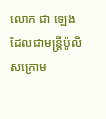លោក ជា ឡេង ដែលជាមន្ត្រីប៉ូលិសក្រោម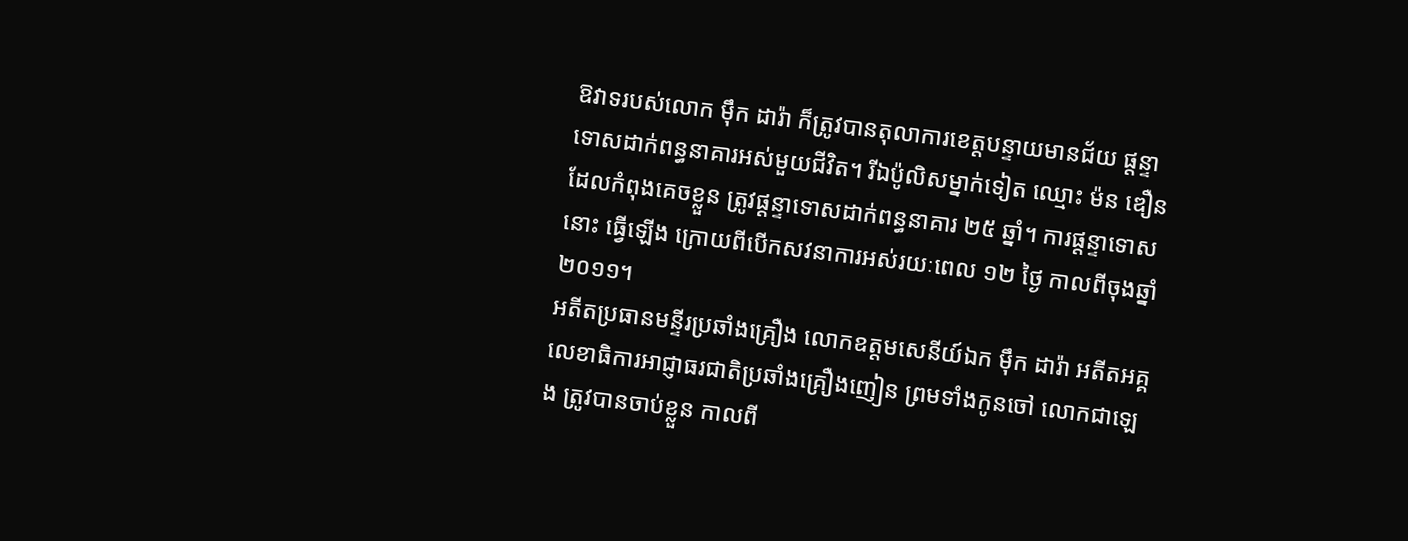ឱវាទរបស់លោក ម៉ឹក ដារ៉ា ក៏ត្រូវបានតុលាការខេត្តបន្ទាយមានជ័យ ផ្តន្ទាទោសដាក់ពន្ធនាគារអស់មួយជីវិត។ រីឯប៉ូលិសម្នាក់ទៀត ឈ្មោះ ម៉ន ឌឿន ដែលកំពុងគេចខ្លួន ត្រូវផ្តន្ទាទោសដាក់ពន្ធនាគារ ២៥ ឆ្នាំ។ ការផ្តន្ទាទោសនោះ ធ្វើឡើង ក្រោយពីបើកសវនាការអស់រយៈពេល ១២ ថ្ងៃ កាលពីចុងឆ្នាំ២០១១។
អតីតប្រធានមន្ទីរប្រឆាំងគ្រឿង លោកឧត្តមសេនីយ៍ឯក ម៉ឹក ដារ៉ា អតីតអគ្គលេខាធិការអាជ្ញាធរជាតិប្រឆាំងគ្រឿងញៀន ព្រមទាំងកូនចៅ លោកជាឡេង ត្រូវបានចាប់ខ្លួន កាលពី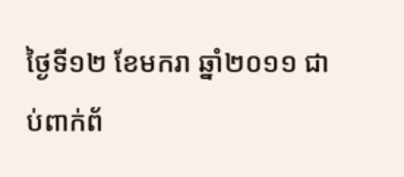ថ្ងៃទី១២ ខែមករា ឆ្នាំ២០១១ ជាប់ពាក់ព័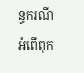ន្ធករណីអំពើពុក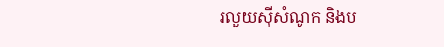រលួយស៊ីសំណូក និងប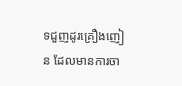ទជួញដូរគ្រឿងញៀន ដែលមានការចា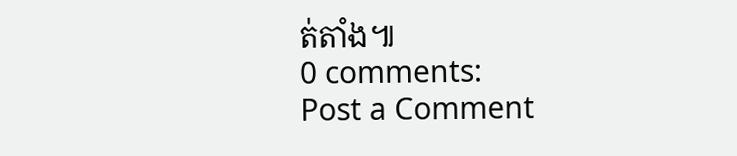ត់តាំង៕
0 comments:
Post a Comment